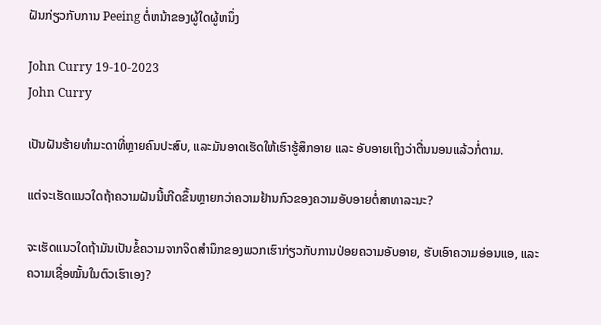ຝັນກ່ຽວກັບການ Peeing ຕໍ່ຫນ້າຂອງຜູ້ໃດຜູ້ຫນຶ່ງ

John Curry 19-10-2023
John Curry

ເປັນຝັນຮ້າຍທຳມະດາທີ່ຫຼາຍຄົນປະສົບ, ແລະມັນອາດເຮັດໃຫ້ເຮົາຮູ້ສຶກອາຍ ແລະ ອັບອາຍເຖິງວ່າຕື່ນນອນແລ້ວກໍ່ຕາມ.

ແຕ່ຈະເຮັດແນວໃດຖ້າຄວາມຝັນນີ້ເກີດຂຶ້ນຫຼາຍກວ່າຄວາມຢ້ານກົວຂອງຄວາມອັບອາຍຕໍ່ສາທາລະນະ?

ຈະເຮັດແນວໃດຖ້າມັນເປັນຂໍ້ຄວາມຈາກຈິດສຳນຶກຂອງພວກເຮົາກ່ຽວກັບການປ່ອຍຄວາມອັບອາຍ, ຮັບເອົາຄວາມອ່ອນແອ, ແລະຄວາມເຊື່ອໝັ້ນໃນຕົວເຮົາເອງ?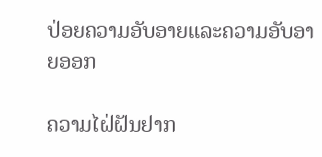ປ່ອຍຄວາມອັບອາຍແລະຄວາມອັບອາຍອອກ

ຄວາມໄຝ່ຝັນຢາກ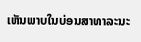ເຫັນພາບໃນບ່ອນສາທາລະນະ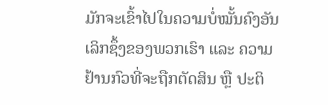ມັກຈະເຂົ້າໄປໃນຄວາມບໍ່ໝັ້ນຄົງອັນເລິກຊຶ້ງຂອງພວກເຮົາ ແລະ ຄວາມຢ້ານກົວທີ່ຈະຖືກຕັດສິນ ຫຼື ປະຕິ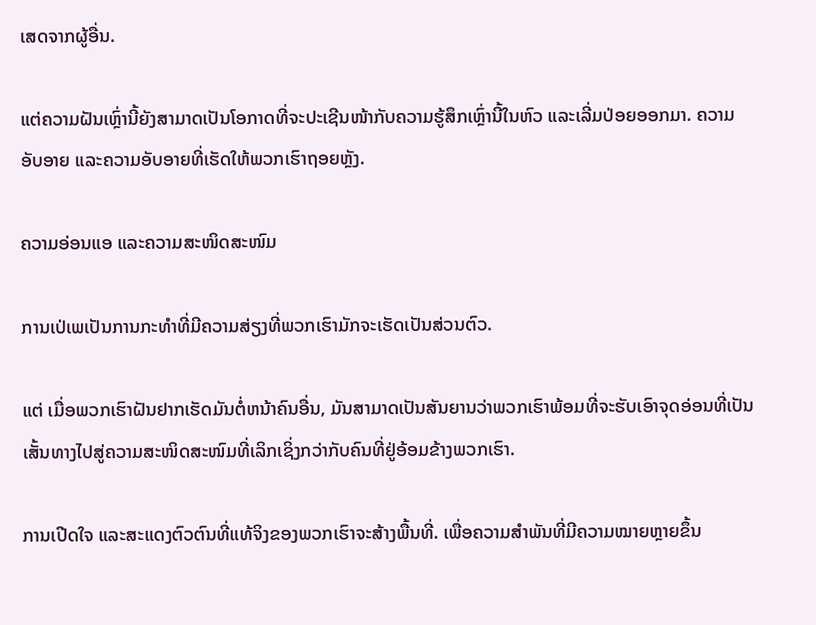ເສດຈາກຜູ້ອື່ນ.

ແຕ່ຄວາມຝັນເຫຼົ່ານີ້ຍັງສາມາດເປັນໂອກາດທີ່ຈະປະເຊີນໜ້າກັບຄວາມຮູ້ສຶກເຫຼົ່ານີ້ໃນຫົວ ແລະເລີ່ມປ່ອຍອອກມາ. ຄວາມອັບອາຍ ແລະຄວາມອັບອາຍທີ່ເຮັດໃຫ້ພວກເຮົາຖອຍຫຼັງ.

ຄວາມອ່ອນແອ ແລະຄວາມສະໜິດສະໜົມ

ການເປ່ເພເປັນການກະທໍາທີ່ມີຄວາມສ່ຽງທີ່ພວກເຮົາມັກຈະເຮັດເປັນສ່ວນຕົວ.

ແຕ່ ເມື່ອພວກເຮົາຝັນຢາກເຮັດມັນຕໍ່ຫນ້າຄົນອື່ນ, ມັນສາມາດເປັນສັນຍານວ່າພວກເຮົາພ້ອມທີ່ຈະຮັບເອົາຈຸດອ່ອນທີ່ເປັນເສັ້ນທາງໄປສູ່ຄວາມສະໜິດສະໜົມທີ່ເລິກເຊິ່ງກວ່າກັບຄົນທີ່ຢູ່ອ້ອມຂ້າງພວກເຮົາ.

ການເປີດໃຈ ແລະສະແດງຕົວຕົນທີ່ແທ້ຈິງຂອງພວກເຮົາຈະສ້າງພື້ນທີ່. ເພື່ອຄວາມສຳພັນທີ່ມີຄວາມໝາຍຫຼາຍຂຶ້ນ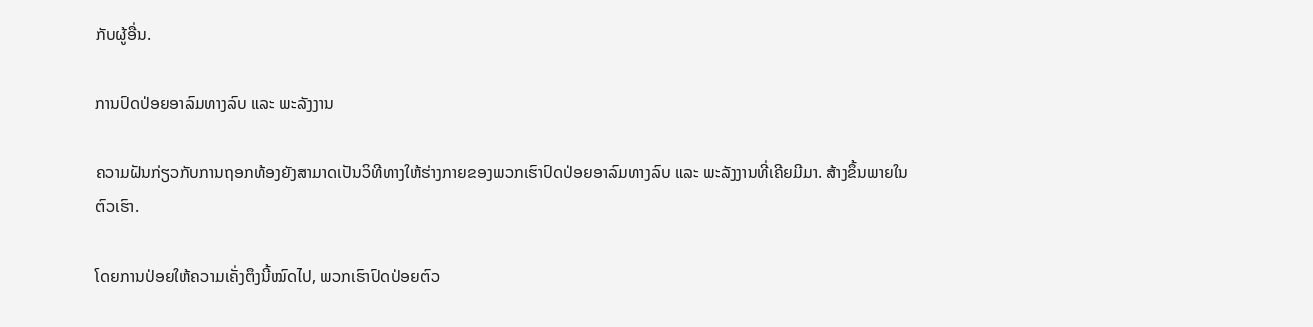ກັບຜູ້ອື່ນ.

ການປົດປ່ອຍອາລົມທາງລົບ ແລະ ພະລັງງານ

ຄວາມຝັນກ່ຽວກັບການຖອກທ້ອງຍັງສາມາດເປັນວິທີທາງໃຫ້ຮ່າງກາຍຂອງພວກເຮົາປົດປ່ອຍອາລົມທາງລົບ ແລະ ພະລັງງານທີ່ເຄີຍມີມາ. ສ້າງຂຶ້ນພາຍໃນຕົວເຮົາ.

ໂດຍການປ່ອຍໃຫ້ຄວາມເຄັ່ງຕຶງນີ້ໝົດໄປ, ພວກເຮົາປົດປ່ອຍຕົວ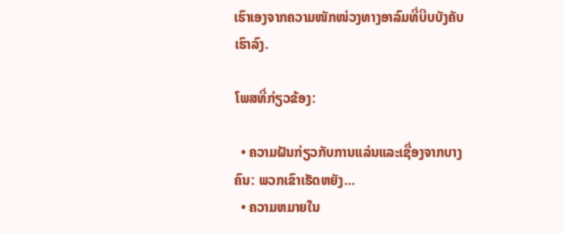ເຮົາເອງຈາກຄວາມໜັກໜ່ວງທາງອາລົມທີ່ບີບບັງຄັບເຮົາລົງ.

ໂພສທີ່ກ່ຽວຂ້ອງ:

  • ຄວາມຝັນກ່ຽວກັບການແລ່ນແລະເຊື່ອງຈາກບາງຄົນ: ພວກເຂົາເຮັດຫຍັງ…
  • ຄວາມຫມາຍໃນ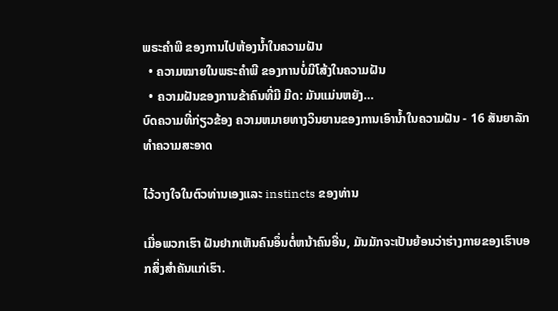ພຣະຄໍາພີ ຂອງການໄປຫ້ອງນໍ້າໃນຄວາມຝັນ
  • ຄວາມໝາຍໃນພຣະຄໍາພີ ຂອງການບໍ່ມີໂສ້ງໃນຄວາມຝັນ
  • ຄວາມຝັນຂອງການຂ້າຄົນທີ່ມີ ມີດ: ມັນແມ່ນຫຍັງ…
ບົດຄວາມທີ່ກ່ຽວຂ້ອງ ຄວາມຫມາຍທາງວິນຍານຂອງການເອົານ້ຳໃນຄວາມຝັນ - 16 ສັນຍາລັກທໍາຄວາມສະອາດ

ໄວ້ວາງໃຈໃນຕົວທ່ານເອງແລະ instincts ຂອງທ່ານ

ເມື່ອພວກເຮົາ ຝັນຢາກເຫັນຄົນອຶ່ນຕໍ່ຫນ້າຄົນອື່ນ, ມັນມັກຈະເປັນຍ້ອນວ່າຮ່າງກາຍຂອງເຮົາບອກສິ່ງສຳຄັນແກ່ເຮົາ.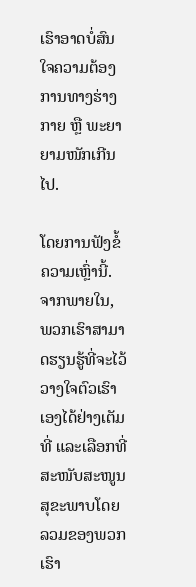ເຮົາອາດບໍ່ສົນໃຈຄວາມຕ້ອງການທາງຮ່າງກາຍ ຫຼື ພະຍາຍາມໜັກເກີນໄປ.

ໂດຍການຟັງຂໍ້ຄວາມເຫຼົ່ານີ້. ຈາກພາຍໃນ, ພວກເຮົາສາມາດຮຽນຮູ້ທີ່ຈະໄວ້ວາງໃຈຕົວເຮົາເອງໄດ້ຢ່າງເຕັມທີ່ ແລະເລືອກທີ່ສະໜັບສະໜູນສຸຂະພາບໂດຍລວມຂອງພວກເຮົາ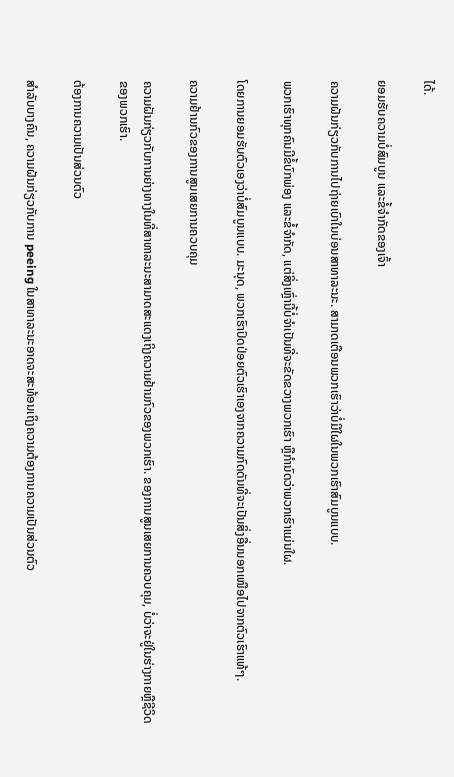ໄດ້.

ຍອມຮັບຄວາມບໍ່ສົມບູນ ແລະຂໍ້ຈຳກັດຂອງເຈົ້າ

ຄວາມຝັນກ່ຽວກັບການໄປຖ່າຍເບົາໃນບ່ອນສາທາລະນະ. ສາມາດເຕືອນພວກເຮົາວ່າບໍ່ມີໃຜໃນພວກເຮົາສົມບູນແບບ.

ພວກເຮົາທຸກຄົນມີຂໍ້ບົກພ່ອງ ແລະຂໍ້ຈໍາກັດ, ແຕ່ສິ່ງເຫຼົ່ານີ້ບໍ່ຈໍາເປັນທີ່ຈະຂັດຂວາງພວກເຮົາ ຫຼືກໍານົດວ່າພວກເຮົາແມ່ນໃຜ.

ໂດຍການຍອມຮັບຕົວເອງວ່າບໍ່ສົມບູນແບບ. ມະນຸດ, ພວກເຮົາປົດປ່ອຍຕົວເຮົາເອງຈາກຄວາມກົດດັນທີ່ຈະເປັນສິ່ງອື່ນນອກເໜືອໄປຈາກຕົວເຮົາແທ້ໆ.

ຄວາມຢ້ານກົວຂອງການສູນເສຍການຄວບຄຸມ

ຄວາມຝັນກ່ຽວກັບການຍ່າງທາງໃນທີ່ສາທາລະນະສາມາດສະແດງເຖິງຄວາມຢ້ານກົວຂອງພວກເຮົາ. ຂອງການສູນເສຍການຄວບຄຸມ, ບໍ່ວ່າຈະຢູ່ໃນຮ່າງກາຍຫຼືຊີວິດຂອງພວກເຮົາ.

ຕ້ອງການຄວາມເປັນສ່ວນຕົວ

ສໍາລັບບາງຄົນ, ຄວາມຝັນກ່ຽວກັບການ peeing ໃນສາທາລະນະອາດຈະສະທ້ອນເຖິງຄວາມຕ້ອງການຄວາມເປັນສ່ວນຕົວ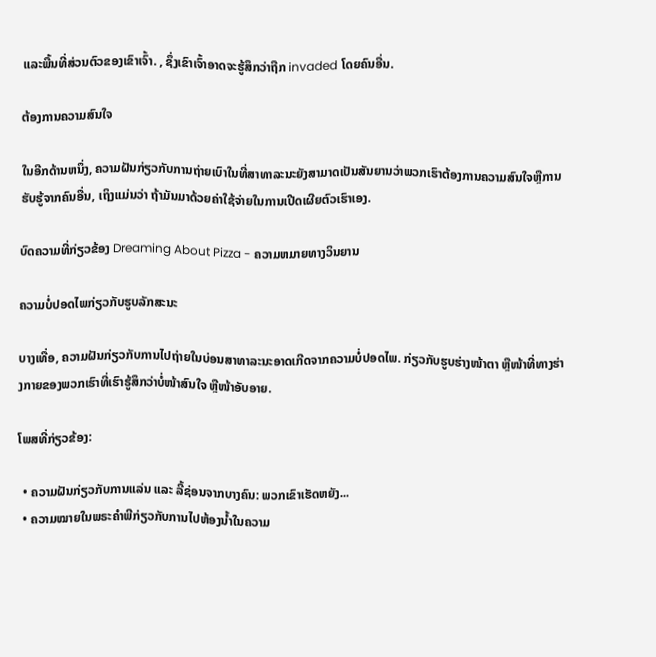ແລະພື້ນທີ່ສ່ວນຕົວຂອງເຂົາເຈົ້າ. , ຊຶ່ງເຂົາເຈົ້າອາດຈະຮູ້ສຶກວ່າຖືກ invaded ໂດຍຄົນອື່ນ.

ຕ້ອງການຄວາມສົນໃຈ

ໃນອີກດ້ານຫນຶ່ງ, ຄວາມຝັນກ່ຽວກັບການຖ່າຍເບົາໃນທີ່ສາທາລະນະຍັງສາມາດເປັນສັນຍານວ່າພວກເຮົາຕ້ອງການຄວາມສົນໃຈຫຼືການຮັບຮູ້ຈາກຄົນອື່ນ, ເຖິງແມ່ນວ່າ ຖ້າມັນມາດ້ວຍຄ່າໃຊ້ຈ່າຍໃນການເປີດເຜີຍຕົວເຮົາເອງ.

ບົດຄວາມທີ່ກ່ຽວຂ້ອງ Dreaming About Pizza - ຄວາມຫມາຍທາງວິນຍານ

ຄວາມບໍ່ປອດໄພກ່ຽວກັບຮູບລັກສະນະ

ບາງເທື່ອ, ຄວາມຝັນກ່ຽວກັບການໄປຖ່າຍໃນບ່ອນສາທາລະນະອາດເກີດຈາກຄວາມບໍ່ປອດໄພ. ກ່ຽວກັບຮູບຮ່າງໜ້າຕາ ຫຼືໜ້າທີ່ທາງຮ່າງກາຍຂອງພວກເຮົາທີ່ເຮົາຮູ້ສຶກວ່າບໍ່ໜ້າສົນໃຈ ຫຼືໜ້າອັບອາຍ.

ໂພສທີ່ກ່ຽວຂ້ອງ:

  • ຄວາມຝັນກ່ຽວກັບການແລ່ນ ແລະ ລີ້ຊ່ອນຈາກບາງຄົນ: ພວກເຂົາເຮັດຫຍັງ...
  • ຄວາມໝາຍໃນພຣະຄໍາພີກ່ຽວກັບການໄປຫ້ອງນໍ້າໃນຄວາມ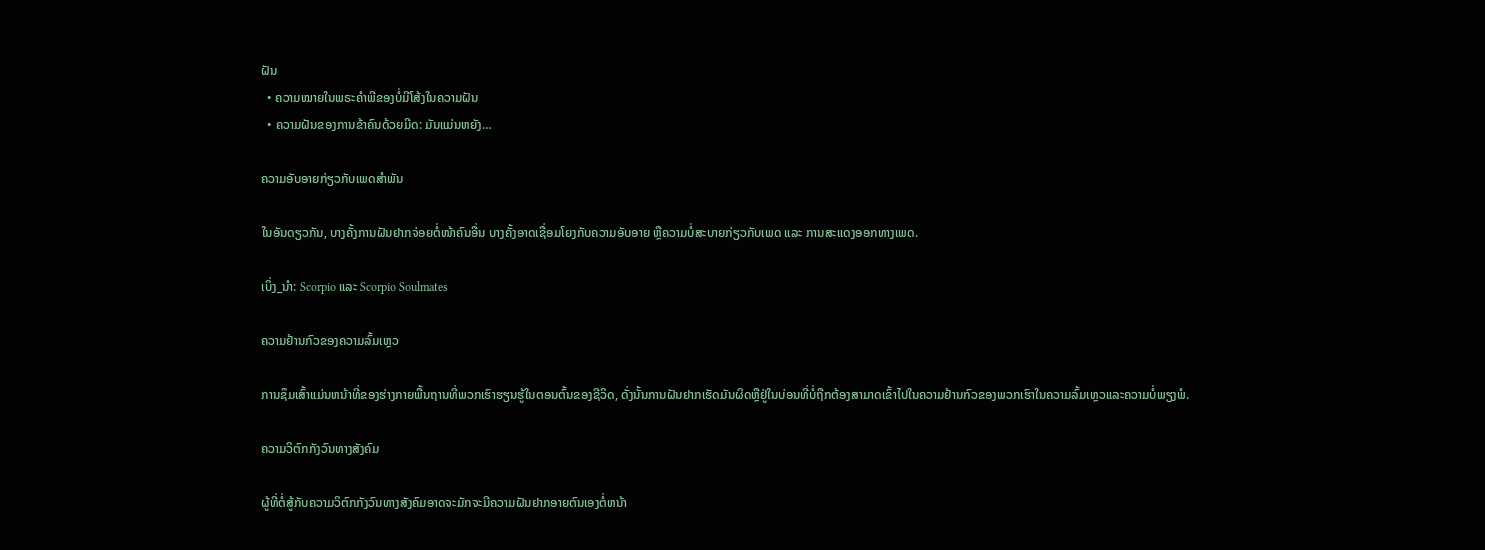ຝັນ
  • ຄວາມໝາຍໃນພຣະຄໍາພີຂອງບໍ່ມີໂສ້ງໃນຄວາມຝັນ
  • ຄວາມຝັນຂອງການຂ້າຄົນດ້ວຍມີດ: ມັນແມ່ນຫຍັງ…

ຄວາມອັບອາຍກ່ຽວກັບເພດສຳພັນ

ໃນອັນດຽວກັນ, ບາງຄັ້ງການຝັນຢາກຈ່ອຍຕໍ່ໜ້າຄົນອື່ນ ບາງຄັ້ງອາດເຊື່ອມໂຍງກັບຄວາມອັບອາຍ ຫຼືຄວາມບໍ່ສະບາຍກ່ຽວກັບເພດ ແລະ ການສະແດງອອກທາງເພດ.

ເບິ່ງ_ນຳ: Scorpio ແລະ Scorpio Soulmates

ຄວາມຢ້ານກົວຂອງຄວາມລົ້ມເຫຼວ

ການຊຶມເສົ້າແມ່ນຫນ້າທີ່ຂອງຮ່າງກາຍພື້ນຖານທີ່ພວກເຮົາຮຽນຮູ້ໃນຕອນຕົ້ນຂອງຊີວິດ, ດັ່ງນັ້ນການຝັນຢາກເຮັດມັນຜິດຫຼືຢູ່ໃນບ່ອນທີ່ບໍ່ຖືກຕ້ອງສາມາດເຂົ້າໄປໃນຄວາມຢ້ານກົວຂອງພວກເຮົາໃນຄວາມລົ້ມເຫຼວແລະຄວາມບໍ່ພຽງພໍ.

ຄວາມວິຕົກກັງວົນທາງສັງຄົມ

ຜູ້ທີ່ຕໍ່ສູ້ກັບຄວາມວິຕົກກັງວົນທາງສັງຄົມອາດຈະມັກຈະມີຄວາມຝັນຢາກອາຍຕົນເອງຕໍ່ຫນ້າ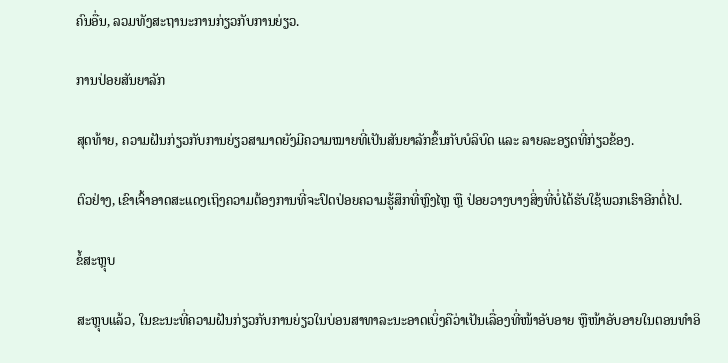ຄົນອື່ນ, ລວມທັງສະຖານະການກ່ຽວກັບການຍ່ຽວ.

ການປ່ອຍສັນຍາລັກ

ສຸດທ້າຍ, ຄວາມຝັນກ່ຽວກັບການຍ່ຽວສາມາດຍັງມີຄວາມໝາຍທີ່ເປັນສັນຍາລັກຂຶ້ນກັບບໍລິບົດ ແລະ ລາຍລະອຽດທີ່ກ່ຽວຂ້ອງ.

ຕົວຢ່າງ, ເຂົາເຈົ້າອາດສະແດງເຖິງຄວາມຕ້ອງການທີ່ຈະປົດປ່ອຍຄວາມຮູ້ສຶກທີ່ຫຼົງໄຫຼ ຫຼື ປ່ອຍວາງບາງສິ່ງທີ່ບໍ່ໄດ້ຮັບໃຊ້ພວກເຮົາອີກຕໍ່ໄປ.

ຂໍ້ສະຫຼຸບ

ສະຫຼຸບແລ້ວ, ໃນຂະນະທີ່ຄວາມຝັນກ່ຽວກັບການຍ່ຽວໃນບ່ອນສາທາລະນະອາດເບິ່ງຄືວ່າເປັນເລື່ອງທີ່ໜ້າອັບອາຍ ຫຼືໜ້າອັບອາຍໃນຕອນທຳອິ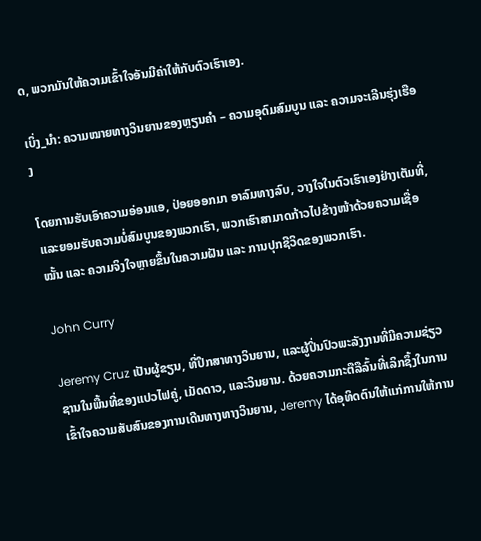ດ, ພວກມັນໃຫ້ຄວາມເຂົ້າໃຈອັນມີຄ່າໃຫ້ກັບຕົວເຮົາເອງ.

ເບິ່ງ_ນຳ: ຄວາມໝາຍທາງວິນຍານຂອງຫຼຽນຄຳ – ຄວາມອຸດົມສົມບູນ ແລະ ຄວາມຈະເລີນຮຸ່ງເຮືອງ

ໂດຍການຮັບເອົາຄວາມອ່ອນແອ, ປ່ອຍອອກມາ ອາລົມທາງລົບ, ວາງໃຈໃນຕົວເຮົາເອງຢ່າງເຕັມທີ່, ແລະຍອມຮັບຄວາມບໍ່ສົມບູນຂອງພວກເຮົາ, ພວກເຮົາສາມາດກ້າວໄປຂ້າງໜ້າດ້ວຍຄວາມເຊື່ອໝັ້ນ ແລະ ຄວາມຈິງໃຈຫຼາຍຂຶ້ນໃນຄວາມຝັນ ແລະ ການປຸກຊີວິດຂອງພວກເຮົາ.

John Curry

Jeremy Cruz ເປັນຜູ້ຂຽນ, ທີ່ປຶກສາທາງວິນຍານ, ແລະຜູ້ປິ່ນປົວພະລັງງານທີ່ມີຄວາມຊ່ຽວຊານໃນພື້ນທີ່ຂອງແປວໄຟຄູ່, ເມັດດາວ, ແລະວິນຍານ. ດ້ວຍຄວາມກະຕືລືລົ້ນທີ່ເລິກຊຶ້ງໃນການເຂົ້າໃຈຄວາມສັບສົນຂອງການເດີນທາງທາງວິນຍານ, Jeremy ໄດ້ອຸທິດຕົນໃຫ້ແກ່ການໃຫ້ການ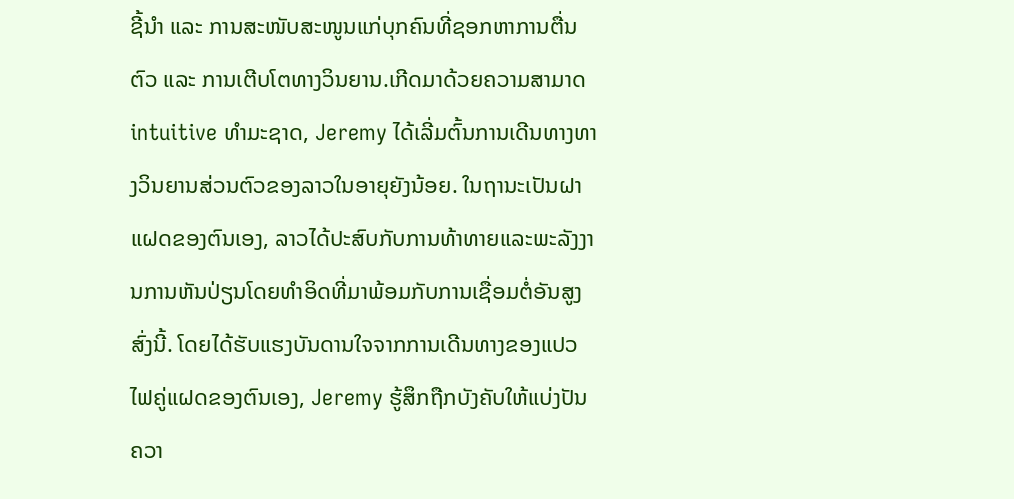ຊີ້ນຳ ແລະ ການສະໜັບສະໜູນແກ່ບຸກຄົນທີ່ຊອກຫາການຕື່ນຕົວ ແລະ ການເຕີບໂຕທາງວິນຍານ.ເກີດມາດ້ວຍຄວາມສາມາດ intuitive ທໍາມະຊາດ, Jeremy ໄດ້ເລີ່ມຕົ້ນການເດີນທາງທາງວິນຍານສ່ວນຕົວຂອງລາວໃນອາຍຸຍັງນ້ອຍ. ໃນຖານະເປັນຝາແຝດຂອງຕົນເອງ, ລາວໄດ້ປະສົບກັບການທ້າທາຍແລະພະລັງງານການຫັນປ່ຽນໂດຍທໍາອິດທີ່ມາພ້ອມກັບການເຊື່ອມຕໍ່ອັນສູງສົ່ງນີ້. ໂດຍໄດ້ຮັບແຮງບັນດານໃຈຈາກການເດີນທາງຂອງແປວໄຟຄູ່ແຝດຂອງຕົນເອງ, Jeremy ຮູ້ສຶກຖືກບັງຄັບໃຫ້ແບ່ງປັນຄວາ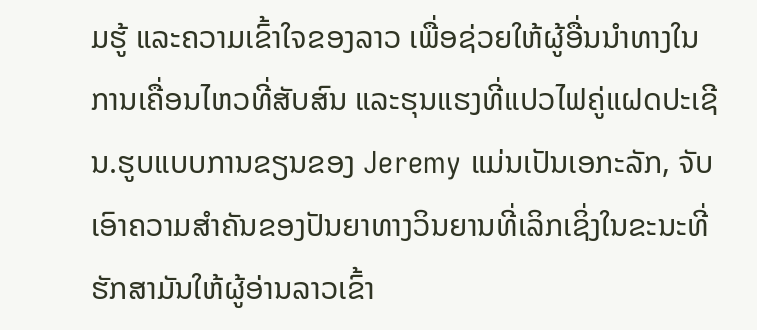ມຮູ້ ແລະຄວາມເຂົ້າໃຈຂອງລາວ ເພື່ອຊ່ວຍໃຫ້ຜູ້ອື່ນນໍາທາງໃນການເຄື່ອນໄຫວທີ່ສັບສົນ ແລະຮຸນແຮງທີ່ແປວໄຟຄູ່ແຝດປະເຊີນ.ຮູບແບບການຂຽນຂອງ Jeremy ແມ່ນເປັນເອກະລັກ, ຈັບເອົາຄວາມສໍາຄັນຂອງປັນຍາທາງວິນຍານທີ່ເລິກເຊິ່ງໃນຂະນະທີ່ຮັກສາມັນໃຫ້ຜູ້ອ່ານລາວເຂົ້າ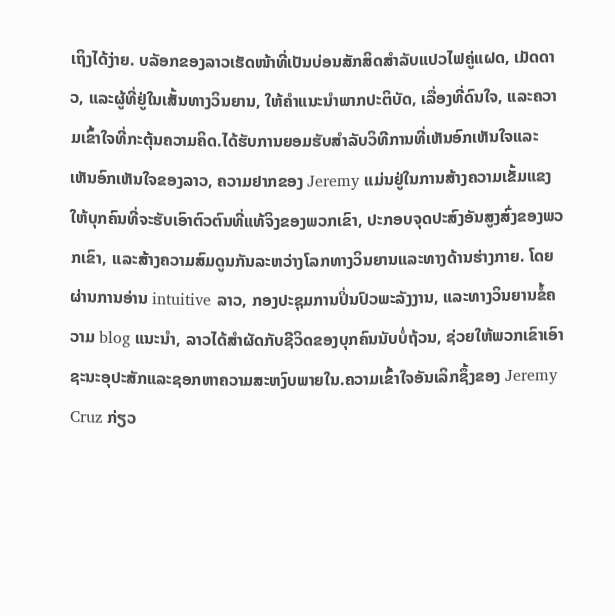ເຖິງໄດ້ງ່າຍ. ບລັອກຂອງລາວເຮັດໜ້າທີ່ເປັນບ່ອນສັກສິດສຳລັບແປວໄຟຄູ່ແຝດ, ເມັດດາວ, ແລະຜູ້ທີ່ຢູ່ໃນເສັ້ນທາງວິນຍານ, ໃຫ້ຄໍາແນະນໍາພາກປະຕິບັດ, ເລື່ອງທີ່ດົນໃຈ, ແລະຄວາມເຂົ້າໃຈທີ່ກະຕຸ້ນຄວາມຄິດ.ໄດ້ຮັບການຍອມຮັບສໍາລັບວິທີການທີ່ເຫັນອົກເຫັນໃຈແລະເຫັນອົກເຫັນໃຈຂອງລາວ, ຄວາມຢາກຂອງ Jeremy ແມ່ນຢູ່ໃນການສ້າງຄວາມເຂັ້ມແຂງໃຫ້ບຸກຄົນທີ່ຈະຮັບເອົາຕົວຕົນທີ່ແທ້ຈິງຂອງພວກເຂົາ, ປະກອບຈຸດປະສົງອັນສູງສົ່ງຂອງພວກເຂົາ, ແລະສ້າງຄວາມສົມດູນກັນລະຫວ່າງໂລກທາງວິນຍານແລະທາງດ້ານຮ່າງກາຍ. ໂດຍຜ່ານການອ່ານ intuitive ລາວ, ກອງປະຊຸມການປິ່ນປົວພະລັງງານ, ແລະທາງວິນຍານຂໍ້ຄວາມ blog ແນະນໍາ, ລາວໄດ້ສໍາຜັດກັບຊີວິດຂອງບຸກຄົນນັບບໍ່ຖ້ວນ, ຊ່ວຍໃຫ້ພວກເຂົາເອົາຊະນະອຸປະສັກແລະຊອກຫາຄວາມສະຫງົບພາຍໃນ.ຄວາມເຂົ້າໃຈອັນເລິກຊຶ້ງຂອງ Jeremy Cruz ກ່ຽວ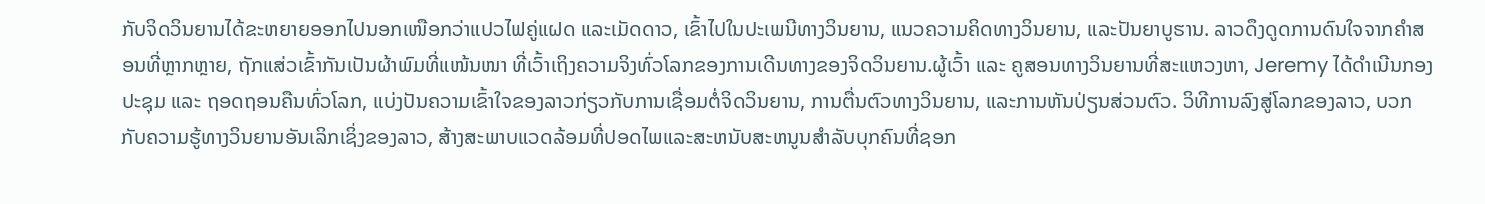ກັບຈິດວິນຍານໄດ້ຂະຫຍາຍອອກໄປນອກເໜືອກວ່າແປວໄຟຄູ່ແຝດ ແລະເມັດດາວ, ເຂົ້າໄປໃນປະເພນີທາງວິນຍານ, ແນວຄວາມຄິດທາງວິນຍານ, ແລະປັນຍາບູຮານ. ລາວດຶງດູດການດົນໃຈຈາກຄຳສອນທີ່ຫຼາກຫຼາຍ, ຖັກແສ່ວເຂົ້າກັນເປັນຜ້າພົມທີ່ແໜ້ນໜາ ທີ່ເວົ້າເຖິງຄວາມຈິງທົ່ວໂລກຂອງການເດີນທາງຂອງຈິດວິນຍານ.ຜູ້ເວົ້າ ແລະ ຄູສອນທາງວິນຍານທີ່ສະແຫວງຫາ, Jeremy ໄດ້ດໍາເນີນກອງປະຊຸມ ແລະ ຖອດຖອນຄືນທົ່ວໂລກ, ແບ່ງປັນຄວາມເຂົ້າໃຈຂອງລາວກ່ຽວກັບການເຊື່ອມຕໍ່ຈິດວິນຍານ, ການຕື່ນຕົວທາງວິນຍານ, ແລະການຫັນປ່ຽນສ່ວນຕົວ. ວິທີການລົງສູ່ໂລກຂອງລາວ, ບວກກັບຄວາມຮູ້ທາງວິນຍານອັນເລິກເຊິ່ງຂອງລາວ, ສ້າງສະພາບແວດລ້ອມທີ່ປອດໄພແລະສະຫນັບສະຫນູນສໍາລັບບຸກຄົນທີ່ຊອກ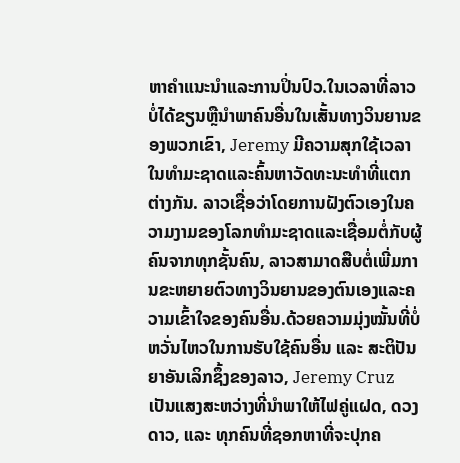ຫາຄໍາແນະນໍາແລະການປິ່ນປົວ.ໃນເວລາທີ່ລາວບໍ່ໄດ້ຂຽນຫຼືນໍາພາຄົນອື່ນໃນເສັ້ນທາງວິນຍານຂອງພວກເຂົາ, Jeremy ມີຄວາມສຸກໃຊ້ເວລາໃນທໍາມະຊາດແລະຄົ້ນຫາວັດທະນະທໍາທີ່ແຕກຕ່າງກັນ. ລາວເຊື່ອວ່າໂດຍການຝັງຕົວເອງໃນຄວາມງາມຂອງໂລກທໍາມະຊາດແລະເຊື່ອມຕໍ່ກັບຜູ້ຄົນຈາກທຸກຊັ້ນຄົນ, ລາວສາມາດສືບຕໍ່ເພີ່ມການຂະຫຍາຍຕົວທາງວິນຍານຂອງຕົນເອງແລະຄວາມເຂົ້າໃຈຂອງຄົນອື່ນ.ດ້ວຍຄວາມມຸ່ງໝັ້ນທີ່ບໍ່ຫວັ່ນໄຫວໃນການຮັບໃຊ້ຄົນອື່ນ ແລະ ສະຕິປັນຍາອັນເລິກຊຶ້ງຂອງລາວ, Jeremy Cruz ເປັນແສງສະຫວ່າງທີ່ນຳພາໃຫ້ໄຟຄູ່ແຝດ, ດວງດາວ, ແລະ ທຸກຄົນທີ່ຊອກຫາທີ່ຈະປຸກຄ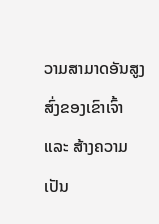ວາມສາມາດອັນສູງສົ່ງຂອງເຂົາເຈົ້າ ແລະ ສ້າງຄວາມເປັນ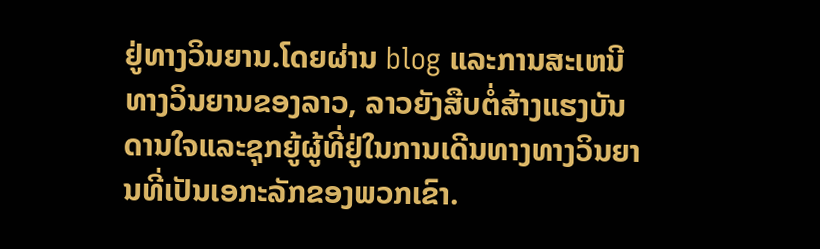ຢູ່ທາງວິນຍານ.ໂດຍຜ່ານ blog ແລະການສະເຫນີທາງວິນຍານຂອງລາວ, ລາວຍັງສືບຕໍ່ສ້າງແຮງບັນດານໃຈແລະຊຸກຍູ້ຜູ້ທີ່ຢູ່ໃນການເດີນທາງທາງວິນຍານທີ່ເປັນເອກະລັກຂອງພວກເຂົາ.